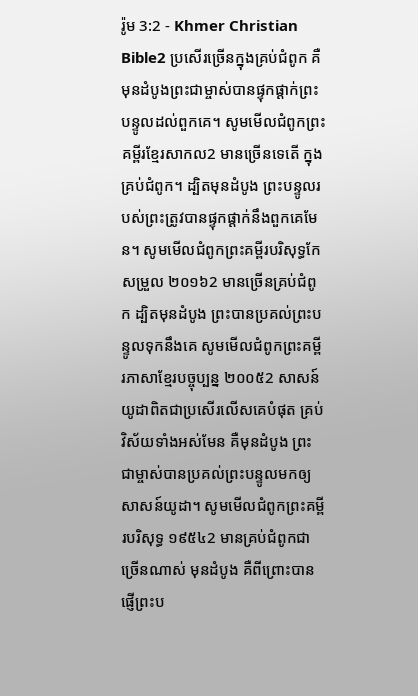រ៉ូម 3:2 - Khmer Christian Bible2 ប្រសើរច្រើនក្នុងគ្រប់ជំពូក គឺមុនដំបូងព្រះជាម្ចាស់បានផ្ទុកផ្ដាក់ព្រះបន្ទូលដល់ពួកគេ។ សូមមើលជំពូកព្រះគម្ពីរខ្មែរសាកល2 មានច្រើនទេតើ ក្នុងគ្រប់ជំពូក។ ដ្បិតមុនដំបូង ព្រះបន្ទូលរបស់ព្រះត្រូវបានផ្ទុកផ្ដាក់នឹងពួកគេមែន។ សូមមើលជំពូកព្រះគម្ពីរបរិសុទ្ធកែសម្រួល ២០១៦2 មានច្រើនគ្រប់ជំពូក ដ្បិតមុនដំបូង ព្រះបានប្រគល់ព្រះបន្ទូលទុកនឹងគេ សូមមើលជំពូកព្រះគម្ពីរភាសាខ្មែរបច្ចុប្បន្ន ២០០៥2 សាសន៍យូដាពិតជាប្រសើរលើសគេបំផុត គ្រប់វិស័យទាំងអស់មែន គឺមុនដំបូង ព្រះជាម្ចាស់បានប្រគល់ព្រះបន្ទូលមកឲ្យសាសន៍យូដា។ សូមមើលជំពូកព្រះគម្ពីរបរិសុទ្ធ ១៩៥៤2 មានគ្រប់ជំពូកជាច្រើនណាស់ មុនដំបូង គឺពីព្រោះបានផ្ញើព្រះប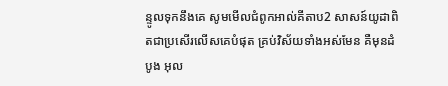ន្ទូលទុកនឹងគេ សូមមើលជំពូកអាល់គីតាប2 សាសន៍យូដាពិតជាប្រសើរលើសគេបំផុត គ្រប់វិស័យទាំងអស់មែន គឺមុនដំបូង អុល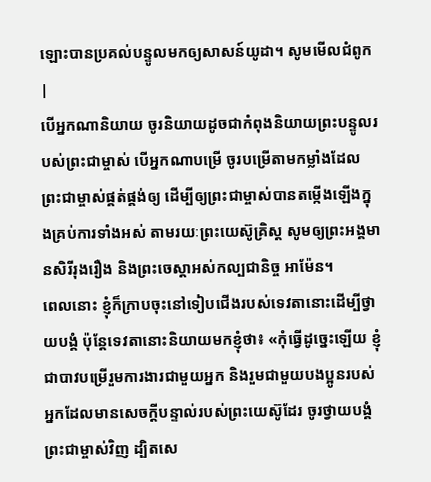ឡោះបានប្រគល់បន្ទូលមកឲ្យសាសន៍យូដា។ សូមមើលជំពូក |
បើអ្នកណានិយាយ ចូរនិយាយដូចជាកំពុងនិយាយព្រះបន្ទូលរបស់ព្រះជាម្ចាស់ បើអ្នកណាបម្រើ ចូរបម្រើតាមកម្លាំងដែលព្រះជាម្ចាស់ផ្គត់ផ្គង់ឲ្យ ដើម្បីឲ្យព្រះជាម្ចាស់បានតម្កើងឡើងក្នុងគ្រប់ការទាំងអស់ តាមរយៈព្រះយេស៊ូគ្រិស្ដ សូមឲ្យព្រះអង្គមានសិរីរុងរឿង និងព្រះចេស្ដាអស់កល្បជានិច្ច អាម៉ែន។
ពេលនោះ ខ្ញុំក៏ក្រាបចុះនៅទៀបជើងរបស់ទេវតានោះដើម្បីថ្វាយបង្គំ ប៉ុន្ដែទេវតានោះនិយាយមកខ្ញុំថា៖ «កុំធ្វើដូច្នេះឡើយ ខ្ញុំជាបាវបម្រើរួមការងារជាមួយអ្នក និងរួមជាមួយបងប្អូនរបស់អ្នកដែលមានសេចក្ដីបន្ទាល់របស់ព្រះយេស៊ូដែរ ចូរថ្វាយបង្គំព្រះជាម្ចាស់វិញ ដ្បិតសេ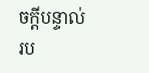ចក្ដីបន្ទាល់រប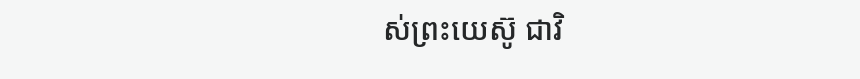ស់ព្រះយេស៊ូ ជាវិ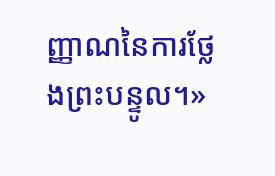ញ្ញាណនៃការថ្លែងព្រះបន្ទូល។»